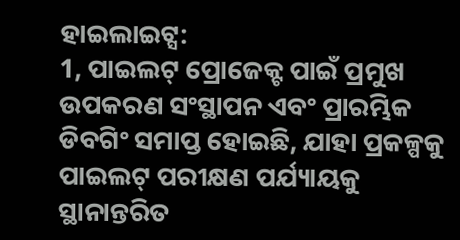ହାଇଲାଇଟ୍ସ:
1, ପାଇଲଟ୍ ପ୍ରୋଜେକ୍ଟ ପାଇଁ ପ୍ରମୁଖ ଉପକରଣ ସଂସ୍ଥାପନ ଏବଂ ପ୍ରାରମ୍ଭିକ ଡିବଗିଂ ସମାପ୍ତ ହୋଇଛି, ଯାହା ପ୍ରକଳ୍ପକୁ ପାଇଲଟ୍ ପରୀକ୍ଷଣ ପର୍ଯ୍ୟାୟକୁ ସ୍ଥାନାନ୍ତରିତ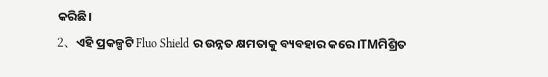କରିଛି।
2、ଏହି ପ୍ରକଳ୍ପଟି Fluo Shield ର ଉନ୍ନତ କ୍ଷମତାକୁ ବ୍ୟବହାର କରେ।TMମିଶ୍ରିତ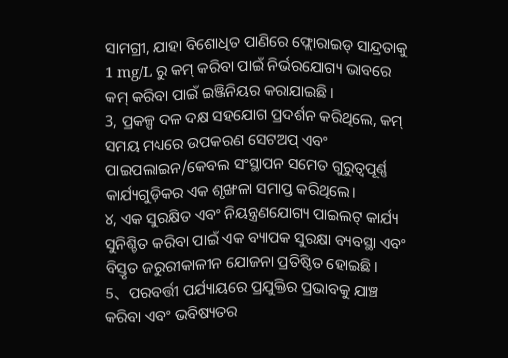ସାମଗ୍ରୀ, ଯାହା ବିଶୋଧିତ ପାଣିରେ ଫ୍ଲୋରାଇଡ୍ ସାନ୍ଦ୍ରତାକୁ 1 mg/L ରୁ କମ୍ କରିବା ପାଇଁ ନିର୍ଭରଯୋଗ୍ୟ ଭାବରେ କମ୍ କରିବା ପାଇଁ ଇଞ୍ଜିନିୟର କରାଯାଇଛି।
3, ପ୍ରକଳ୍ପ ଦଳ ଦକ୍ଷ ସହଯୋଗ ପ୍ରଦର୍ଶନ କରିଥିଲେ, କମ୍ ସମୟ ମଧ୍ୟରେ ଉପକରଣ ସେଟଅପ୍ ଏବଂ ପାଇପଲାଇନ/କେବଲ ସଂସ୍ଥାପନ ସମେତ ଗୁରୁତ୍ୱପୂର୍ଣ୍ଣ କାର୍ଯ୍ୟଗୁଡ଼ିକର ଏକ ଶୃଙ୍ଖଳା ସମାପ୍ତ କରିଥିଲେ।
୪, ଏକ ସୁରକ୍ଷିତ ଏବଂ ନିୟନ୍ତ୍ରଣଯୋଗ୍ୟ ପାଇଲଟ୍ କାର୍ଯ୍ୟ ସୁନିଶ୍ଚିତ କରିବା ପାଇଁ ଏକ ବ୍ୟାପକ ସୁରକ୍ଷା ବ୍ୟବସ୍ଥା ଏବଂ ବିସ୍ତୃତ ଜରୁରୀକାଳୀନ ଯୋଜନା ପ୍ରତିଷ୍ଠିତ ହୋଇଛି।
5、ପରବର୍ତ୍ତୀ ପର୍ଯ୍ୟାୟରେ ପ୍ରଯୁକ୍ତିର ପ୍ରଭାବକୁ ଯାଞ୍ଚ କରିବା ଏବଂ ଭବିଷ୍ୟତର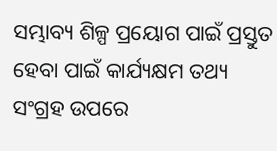ସମ୍ଭାବ୍ୟ ଶିଳ୍ପ ପ୍ରୟୋଗ ପାଇଁ ପ୍ରସ୍ତୁତ ହେବା ପାଇଁ କାର୍ଯ୍ୟକ୍ଷମ ତଥ୍ୟ ସଂଗ୍ରହ ଉପରେ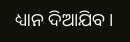ଧ୍ୟାନ ଦିଆଯିବ।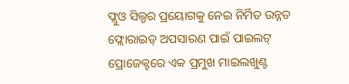ଫ୍ଲୁଓ ସିଲ୍ଡର ପ୍ରୟୋଗକୁ ନେଇ ନିର୍ମିତ ଉନ୍ନତ ଫ୍ଲୋରାଇଡ୍ ଅପସାରଣ ପାଇଁ ପାଇଲଟ୍ ପ୍ରୋଜେକ୍ଟରେ ଏକ ପ୍ରମୁଖ ମାଇଲଖୁଣ୍ଟ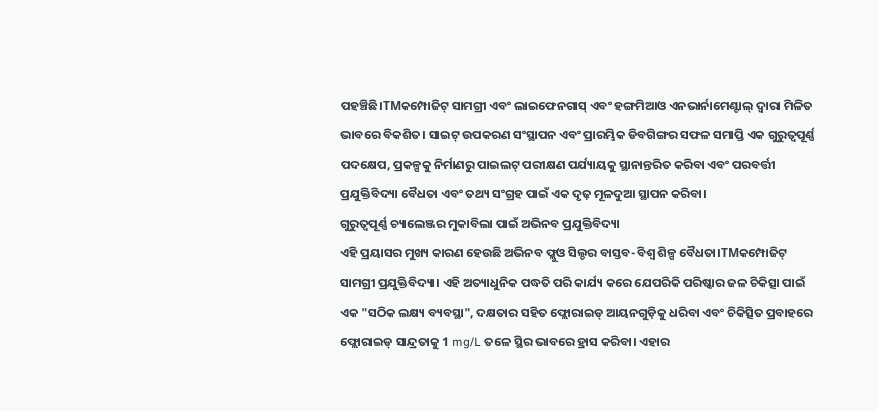ପହଞ୍ଚିଛି।TMକମ୍ପୋଜିଟ୍ ସାମଗ୍ରୀ ଏବଂ ଲାଇଫେନଗାସ୍ ଏବଂ ହଙ୍ଗମିଆଓ ଏନଭାର୍ନାମେଣ୍ଟାଲ୍ ଦ୍ୱାରା ମିଳିତ ଭାବରେ ବିକଶିତ। ସାଇଟ୍ ଉପକରଣ ସଂସ୍ଥାପନ ଏବଂ ପ୍ରାରମ୍ଭିକ ଡିବଗିଙ୍ଗର ସଫଳ ସମାପ୍ତି ଏକ ଗୁରୁତ୍ୱପୂର୍ଣ୍ଣ ପଦକ୍ଷେପ, ପ୍ରକଳ୍ପକୁ ନିର୍ମାଣରୁ ପାଇଲଟ୍ ପରୀକ୍ଷଣ ପର୍ଯ୍ୟାୟକୁ ସ୍ଥାନାନ୍ତରିତ କରିବା ଏବଂ ପରବର୍ତ୍ତୀ ପ୍ରଯୁକ୍ତିବିଦ୍ୟା ବୈଧତା ଏବଂ ତଥ୍ୟ ସଂଗ୍ରହ ପାଇଁ ଏକ ଦୃଢ଼ ମୂଳଦୁଆ ସ୍ଥାପନ କରିବା।
ଗୁରୁତ୍ୱପୂର୍ଣ୍ଣ ଚ୍ୟାଲେଞ୍ଜର ମୁକାବିଲା ପାଇଁ ଅଭିନବ ପ୍ରଯୁକ୍ତିବିଦ୍ୟା
ଏହି ପ୍ରୟାସର ମୁଖ୍ୟ କାରଣ ହେଉଛି ଅଭିନବ ଫ୍ଲୁଓ ସିଲ୍ଡର ବାସ୍ତବ-ବିଶ୍ୱ ଶିଳ୍ପ ବୈଧତା।TMକମ୍ପୋଜିଟ୍ ସାମଗ୍ରୀ ପ୍ରଯୁକ୍ତିବିଦ୍ୟା। ଏହି ଅତ୍ୟାଧୁନିକ ପଦ୍ଧତି ପରି କାର୍ଯ୍ୟ କରେ ଯେପରିକି ପରିଷ୍କାର ଜଳ ଚିକିତ୍ସା ପାଇଁ ଏକ "ସଠିକ ଲକ୍ଷ୍ୟ ବ୍ୟବସ୍ଥା", ଦକ୍ଷତାର ସହିତ ଫ୍ଲୋରାଇଡ୍ ଆୟନଗୁଡ଼ିକୁ ଧରିବା ଏବଂ ଚିକିତ୍ସିତ ପ୍ରବାହରେ ଫ୍ଲୋରାଇଡ୍ ସାନ୍ଦ୍ରତାକୁ 1 mg/L ତଳେ ସ୍ଥିର ଭାବରେ ହ୍ରାସ କରିବା। ଏହାର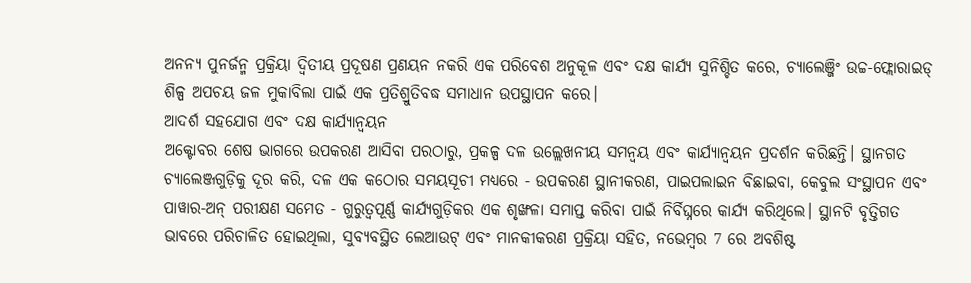ଅନନ୍ୟ ପୁନର୍ଜନ୍ମ ପ୍ରକ୍ରିୟା ଦ୍ୱିତୀୟ ପ୍ରଦୂଷଣ ପ୍ରଣୟନ ନକରି ଏକ ପରିବେଶ ଅନୁକୂଳ ଏବଂ ଦକ୍ଷ କାର୍ଯ୍ୟ ସୁନିଶ୍ଚିତ କରେ, ଚ୍ୟାଲେଞ୍ଜିଂ ଉଚ୍ଚ-ଫ୍ଲୋରାଇଡ୍ ଶିଳ୍ପ ଅପଚୟ ଜଳ ମୁକାବିଲା ପାଇଁ ଏକ ପ୍ରତିଶ୍ରୁତିବଦ୍ଧ ସମାଧାନ ଉପସ୍ଥାପନ କରେ।
ଆଦର୍ଶ ସହଯୋଗ ଏବଂ ଦକ୍ଷ କାର୍ଯ୍ୟାନ୍ୱୟନ
ଅକ୍ଟୋବର ଶେଷ ଭାଗରେ ଉପକରଣ ଆସିବା ପରଠାରୁ, ପ୍ରକଳ୍ପ ଦଳ ଉଲ୍ଲେଖନୀୟ ସମନ୍ୱୟ ଏବଂ କାର୍ଯ୍ୟାନ୍ୱୟନ ପ୍ରଦର୍ଶନ କରିଛନ୍ତି। ସ୍ଥାନଗତ ଚ୍ୟାଲେଞ୍ଜଗୁଡ଼ିକୁ ଦୂର କରି, ଦଳ ଏକ କଠୋର ସମୟସୂଚୀ ମଧ୍ୟରେ - ଉପକରଣ ସ୍ଥାନୀକରଣ, ପାଇପଲାଇନ ବିଛାଇବା, କେବୁଲ ସଂସ୍ଥାପନ ଏବଂ ପାୱାର-ଅନ୍ ପରୀକ୍ଷଣ ସମେତ - ଗୁରୁତ୍ୱପୂର୍ଣ୍ଣ କାର୍ଯ୍ୟଗୁଡ଼ିକର ଏକ ଶୃଙ୍ଖଳା ସମାପ୍ତ କରିବା ପାଇଁ ନିର୍ବିଘ୍ନରେ କାର୍ଯ୍ୟ କରିଥିଲେ। ସ୍ଥାନଟି ବୃତ୍ତିଗତ ଭାବରେ ପରିଚାଳିତ ହୋଇଥିଲା, ସୁବ୍ୟବସ୍ଥିତ ଲେଆଉଟ୍ ଏବଂ ମାନକୀକରଣ ପ୍ରକ୍ରିୟା ସହିତ, ନଭେମ୍ବର 7 ରେ ଅବଶିଷ୍ଟ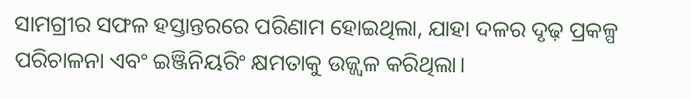ସାମଗ୍ରୀର ସଫଳ ହସ୍ତାନ୍ତରରେ ପରିଣାମ ହୋଇଥିଲା, ଯାହା ଦଳର ଦୃଢ଼ ପ୍ରକଳ୍ପ ପରିଚାଳନା ଏବଂ ଇଞ୍ଜିନିୟରିଂ କ୍ଷମତାକୁ ଉଜ୍ଜ୍ୱଳ କରିଥିଲା।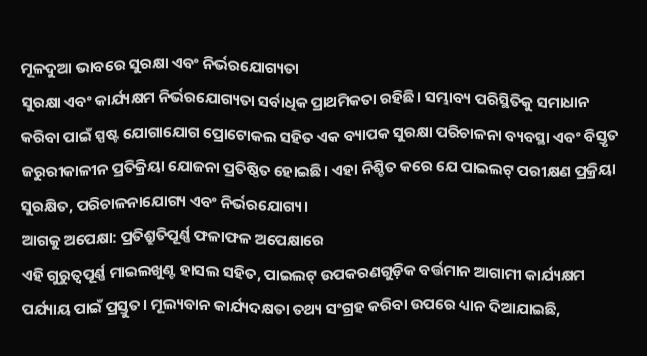ମୂଳଦୁଆ ଭାବରେ ସୁରକ୍ଷା ଏବଂ ନିର୍ଭରଯୋଗ୍ୟତା
ସୁରକ୍ଷା ଏବଂ କାର୍ଯ୍ୟକ୍ଷମ ନିର୍ଭରଯୋଗ୍ୟତା ସର୍ବାଧିକ ପ୍ରାଥମିକତା ରହିଛି। ସମ୍ଭାବ୍ୟ ପରିସ୍ଥିତିକୁ ସମାଧାନ କରିବା ପାଇଁ ସ୍ପଷ୍ଟ ଯୋଗାଯୋଗ ପ୍ରୋଟୋକଲ ସହିତ ଏକ ବ୍ୟାପକ ସୁରକ୍ଷା ପରିଚାଳନା ବ୍ୟବସ୍ଥା ଏବଂ ବିସ୍ତୃତ ଜରୁରୀକାଳୀନ ପ୍ରତିକ୍ରିୟା ଯୋଜନା ପ୍ରତିଷ୍ଠିତ ହୋଇଛି। ଏହା ନିଶ୍ଚିତ କରେ ଯେ ପାଇଲଟ୍ ପରୀକ୍ଷଣ ପ୍ରକ୍ରିୟା ସୁରକ୍ଷିତ, ପରିଚାଳନାଯୋଗ୍ୟ ଏବଂ ନିର୍ଭରଯୋଗ୍ୟ।
ଆଗକୁ ଅପେକ୍ଷା: ପ୍ରତିଶ୍ରୁତିପୂର୍ଣ୍ଣ ଫଳାଫଳ ଅପେକ୍ଷାରେ
ଏହି ଗୁରୁତ୍ୱପୂର୍ଣ୍ଣ ମାଇଲଖୁଣ୍ଟ ହାସଲ ସହିତ, ପାଇଲଟ୍ ଉପକରଣଗୁଡ଼ିକ ବର୍ତ୍ତମାନ ଆଗାମୀ କାର୍ଯ୍ୟକ୍ଷମ ପର୍ଯ୍ୟାୟ ପାଇଁ ପ୍ରସ୍ତୁତ। ମୂଲ୍ୟବାନ କାର୍ଯ୍ୟଦକ୍ଷତା ତଥ୍ୟ ସଂଗ୍ରହ କରିବା ଉପରେ ଧ୍ୟାନ ଦିଆଯାଇଛି,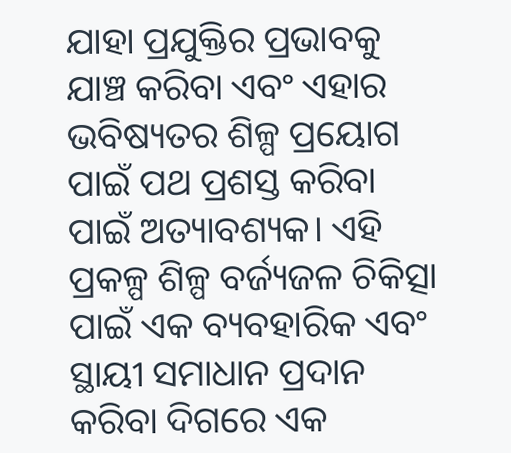ଯାହା ପ୍ରଯୁକ୍ତିର ପ୍ରଭାବକୁ ଯାଞ୍ଚ କରିବା ଏବଂ ଏହାର ଭବିଷ୍ୟତର ଶିଳ୍ପ ପ୍ରୟୋଗ ପାଇଁ ପଥ ପ୍ରଶସ୍ତ କରିବା ପାଇଁ ଅତ୍ୟାବଶ୍ୟକ। ଏହି ପ୍ରକଳ୍ପ ଶିଳ୍ପ ବର୍ଜ୍ୟଜଳ ଚିକିତ୍ସା ପାଇଁ ଏକ ବ୍ୟବହାରିକ ଏବଂ ସ୍ଥାୟୀ ସମାଧାନ ପ୍ରଦାନ କରିବା ଦିଗରେ ଏକ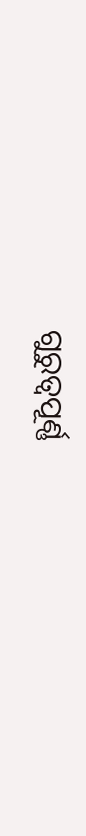ଗୁରୁତ୍ୱପୂର୍ଣ୍ଣ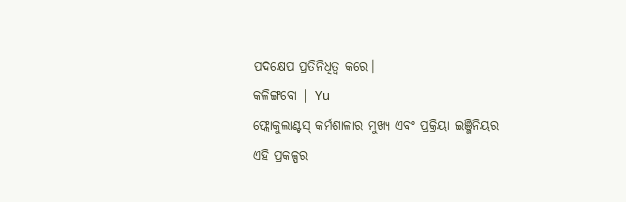ପଦକ୍ଷେପ ପ୍ରତିନିଧିତ୍ୱ କରେ।
କଳିଙ୍ଗବୋ | Yu
ଫ୍ଲୋକୁଲାଣ୍ଟସ୍ କର୍ମଶାଳାର ମୁଖ୍ୟ ଏବଂ ପ୍ରକ୍ରିୟା ଇଞ୍ଜିନିୟର
ଏହି ପ୍ରକଳ୍ପର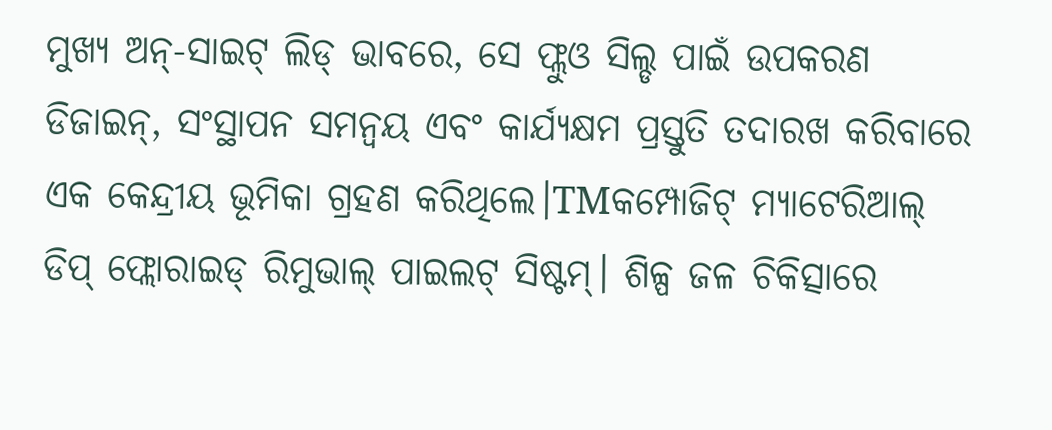ମୁଖ୍ୟ ଅନ୍-ସାଇଟ୍ ଲିଡ୍ ଭାବରେ, ସେ ଫ୍ଲୁଓ ସିଲ୍ଡ ପାଇଁ ଉପକରଣ ଡିଜାଇନ୍, ସଂସ୍ଥାପନ ସମନ୍ୱୟ ଏବଂ କାର୍ଯ୍ୟକ୍ଷମ ପ୍ରସ୍ତୁତି ତଦାରଖ କରିବାରେ ଏକ କେନ୍ଦ୍ରୀୟ ଭୂମିକା ଗ୍ରହଣ କରିଥିଲେ।TMକମ୍ପୋଜିଟ୍ ମ୍ୟାଟେରିଆଲ୍ ଡିପ୍ ଫ୍ଲୋରାଇଡ୍ ରିମୁଭାଲ୍ ପାଇଲଟ୍ ସିଷ୍ଟମ୍। ଶିଳ୍ପ ଜଳ ଚିକିତ୍ସାରେ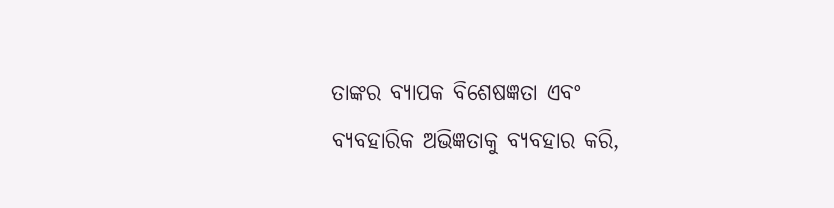ତାଙ୍କର ବ୍ୟାପକ ବିଶେଷଜ୍ଞତା ଏବଂ ବ୍ୟବହାରିକ ଅଭିଜ୍ଞତାକୁ ବ୍ୟବହାର କରି,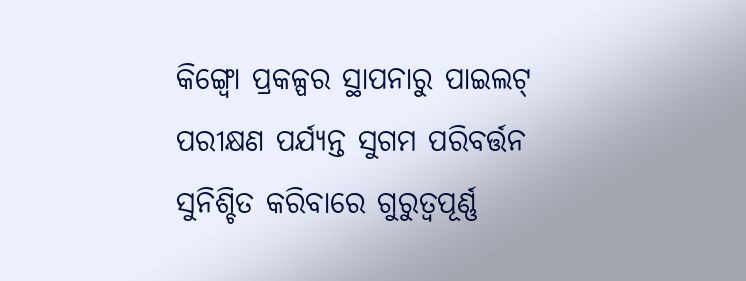କିଙ୍ଗ୍ବୋ ପ୍ରକଳ୍ପର ସ୍ଥାପନାରୁ ପାଇଲଟ୍ ପରୀକ୍ଷଣ ପର୍ଯ୍ୟନ୍ତ ସୁଗମ ପରିବର୍ତ୍ତନ ସୁନିଶ୍ଚିତ କରିବାରେ ଗୁରୁତ୍ୱପୂର୍ଣ୍ଣ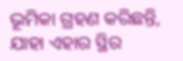ଭୂମିକା ଗ୍ରହଣ କରିଛନ୍ତି, ଯାହା ଏହାର ସ୍ଥିର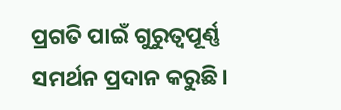ପ୍ରଗତି ପାଇଁ ଗୁରୁତ୍ୱପୂର୍ଣ୍ଣ ସମର୍ଥନ ପ୍ରଦାନ କରୁଛି।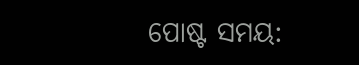ପୋଷ୍ଟ ସମୟ: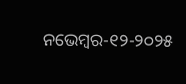ନଭେମ୍ବର-୧୨-୨୦୨୫